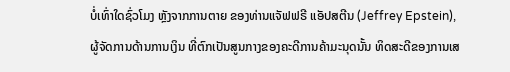ບໍ່ເທົ່າໃດຊົ່ວໂມງ ຫຼັງຈາກການຕາຍ ຂອງທ່ານແຈັຟຟຣີ ແອັປສຕີນ (Jeffrey Epstein), ຜູ້ຈັດການດ້ານການເງິນ ທີ່ຕົກເປັນສູນກາງຂອງຄະດີການຄ້າມະນຸດນັ້ນ ທິດສະດີຂອງການເສ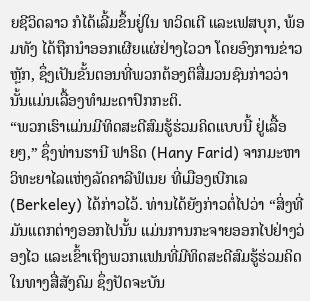ຍຊີວິດລາວ ກໍໄດ້ເລີ້ມຂຶ້ນຢູ່ໃນ ທວິດເຕີ ແລະເຟສບຸກ, ພ້ອມທັງ ໄດ້ຖືກນຳອອກເຜີຍແຜ່ຢ່າງໄວວາ ໂດຍອົງການຂ່າວຫຼັກ, ຊຶ່ງເປັນຂັ້ນຕອນທີ່ພວກຕ້ອງຕິສື່ມວນຊົນກ່າວວ່າ ນັ້ນແມ່ນເລື້ອງທຳມະດາປົກກະຕິ.
“ພວກເຮົາແມ່ນມີທິດສະດີສົມຮູ້ຮ່ວມຄິດແບບນີ້ ຢູ່ເລື້ອຍໆ,” ຊຶ່ງທ່ານຮານີ ຟາຣິດ (Hany Farid) ຈາກມະຫາວິທະຍາໄລແຫ່ງລັດຄາລີຟໍເນຍ ທີ່ເມືອງເບີກເລ (Berkeley) ໄດ້ກ່າວໄວ້. ທ່ານໄດ້ຍັງກ່າວຕໍ່ໄປວ່າ “ສິ່ງທີ່ມັນແຕກຕ່າງອອກໄປນັ້ນ ແມ່ນການກະຈາຍອອກໄປຢ່າງວ່ອງໄວ ແລະເຂົ້າເຖິງພວກແຟນທີ່ມີທິດສະດີສົມຮູ້ຮ່ວມຄິດ ໃນທາງສື່ສັງຄົມ ຊຶ່ງປັດຈະບັນ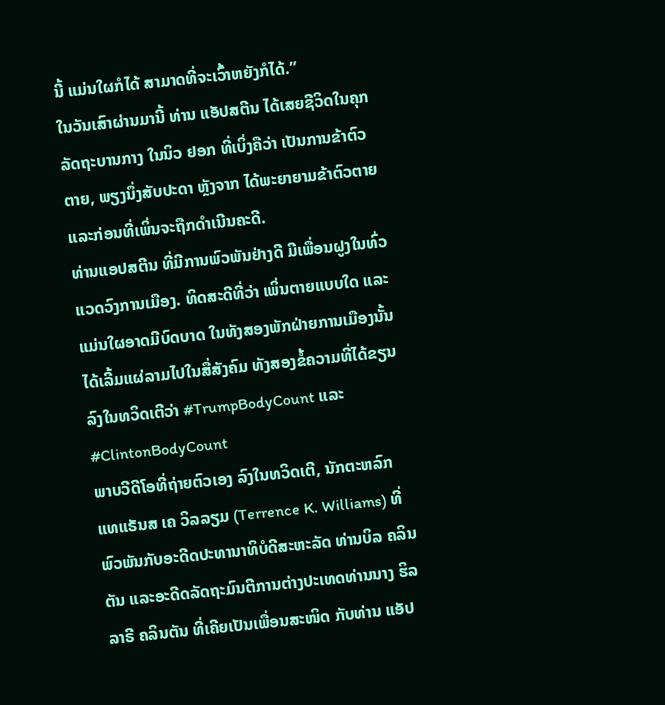ນີ້ ແມ່ນໃຜກໍໄດ້ ສາມາດທີ່ຈະເວົ້າຫຍັງກໍໄດ້.”
ໃນວັນເສົາຜ່ານມານີ້ ທ່ານ ແອັປສຕີນ ໄດ້ເສຍຊີວິດໃນຄຸກລັດຖະບານກາງ ໃນນິວ ຢອກ ທີ່ເບິ່ງຄືວ່າ ເປັນການຂ້າຕົວຕາຍ, ພຽງນຶ່ງສັບປະດາ ຫຼັງຈາກ ໄດ້ພະຍາຍາມຂ້າຕົວຕາຍ ແລະກ່ອນທີ່ເພິ່ນຈະຖືກດຳເນີນຄະດີ.
ທ່ານແອປສຕີນ ທີ່ມີການພົວພັນຢ່າງດີ ມີເພື່ອນຝູງໃນທົ່ວແວດວົງການເມືອງ. ທິດສະດີທີ່ວ່າ ເພິ່ນຕາຍແບບໃດ ແລະແມ່ນໃຜອາດມີບົດບາດ ໃນທັງສອງພັກຝ່າຍການເມືອງນັ້ນ ໄດ້ເລີ້ມແຜ່ລາມໄປໃນສື່ສັງຄົມ ທັງສອງຂໍ້ຄວາມທີ່ໄດ້ຂຽນລົງໃນທວິດເຕີວ່າ #TrumpBodyCount ແລະ #ClintonBodyCount
ພາບວີດີໂອທີ່ຖ່າຍຕົວເອງ ລົງໃນທວິດເຕີ, ນັກຕະຫລົກ ແທແຣັນສ ເຄ ວິລລຽມ (Terrence K. Williams) ທີ່ພົວພັນກັບອະດີດປະທານາທິບໍດີສະຫະລັດ ທ່ານບິລ ຄລິນຕັນ ແລະອະດີດລັດຖະມົນຕີການຕ່າງປະເທດທ່ານນາງ ຮິລລາຣີ ຄລິນຕັນ ທີ່ເຄີຍເປັນເພື່ອນສະໜິດ ກັບທ່ານ ແອັປ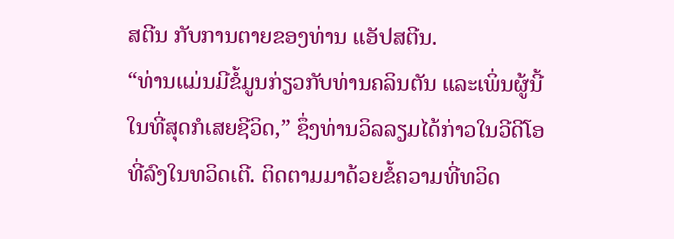ສຕີນ ກັບການຕາຍຂອງທ່ານ ແອັປສຕີນ.
“ທ່ານແມ່ນມີຂໍ້ມູນກ່ຽວກັບທ່ານຄລິນຕັນ ແລະເພິ່ນຜູ້ນີ້ ໃນທີ່ສຸດກໍເສຍຊີວິດ,” ຊຶ່ງທ່ານວິລລຽມໄດ້ກ່າວໃນວີດີໂອ ທີ່ລົງໃນທວິດເຕີ. ຕິດຕາມມາດ້ວຍຂໍ້ຄວາມທີ່ທວິດ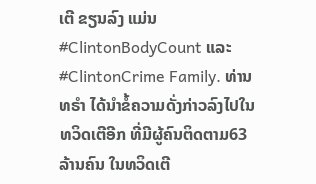ເຕີ ຂຽນລົງ ແມ່ນ #ClintonBodyCount ແລະ #ClintonCrime Family. ທ່ານທຣຳ ໄດ້ນຳຂໍ້ຄວາມດັ່ງກ່າວລົງໄປໃນທວິດເຕີອີກ ທີ່ມີຜູ້ຄົນຕິດຕາມ63 ລ້ານຄົນ ໃນທວິດເຕີ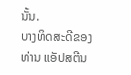ນັ້ນ.
ບາງທິດສະດີຂອງທ່ານ ແອັປສຕີນ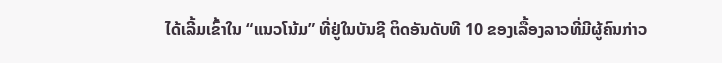ໄດ້ເລີ້ມເຂົ້າໃນ “ແນວໂນ້ມ” ທີ່ຢູ່ໃນບັນຊີ ຕິດອັນດັບທີ 10 ຂອງເລື້ອງລາວທີ່ມີຜູ້ຄົນກ່າວ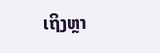ເຖິງຫຼາ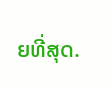ຍທີ່ສຸດ.